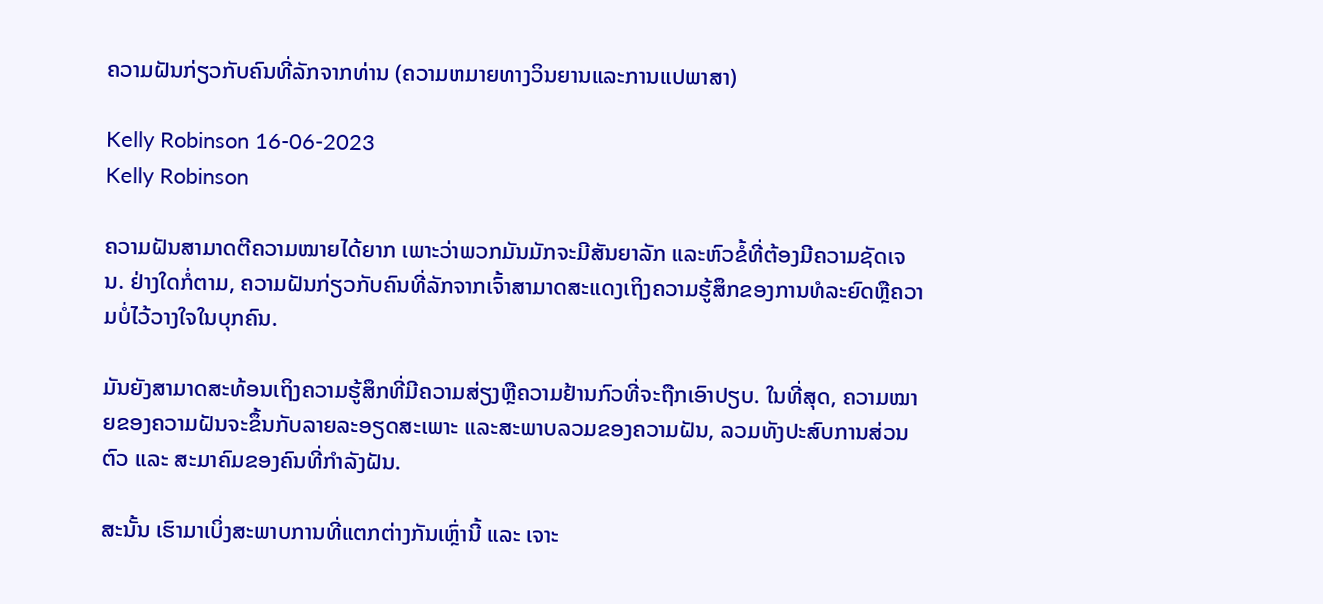ຄວາມຝັນກ່ຽວກັບຄົນທີ່ລັກຈາກທ່ານ (ຄວາມຫມາຍທາງວິນຍານແລະການແປພາສາ)

Kelly Robinson 16-06-2023
Kelly Robinson

ຄວາມຝັນສາມາດຕີຄວາມໝາຍໄດ້ຍາກ ເພາະວ່າພວກມັນມັກຈະມີສັນຍາລັກ ແລະຫົວຂໍ້ທີ່ຕ້ອງມີຄວາມຊັດເຈນ. ຢ່າງໃດກໍ່ຕາມ, ຄວາມຝັນກ່ຽວກັບຄົນທີ່ລັກຈາກເຈົ້າສາມາດສະແດງເຖິງຄວາມຮູ້ສຶກຂອງການທໍລະຍົດຫຼືຄວາມບໍ່ໄວ້ວາງໃຈໃນບຸກຄົນ.

ມັນຍັງສາມາດສະທ້ອນເຖິງຄວາມຮູ້ສຶກທີ່ມີຄວາມສ່ຽງຫຼືຄວາມຢ້ານກົວທີ່ຈະຖືກເອົາປຽບ. ໃນທີ່ສຸດ, ຄວາມໝາຍຂອງຄວາມຝັນຈະຂຶ້ນກັບລາຍລະອຽດສະເພາະ ແລະສະພາບລວມຂອງຄວາມຝັນ, ລວມທັງປະສົບການສ່ວນຕົວ ແລະ ສະມາຄົມຂອງຄົນທີ່ກຳລັງຝັນ.

ສະນັ້ນ ເຮົາມາເບິ່ງສະພາບການທີ່ແຕກຕ່າງກັນເຫຼົ່ານີ້ ແລະ ເຈາະ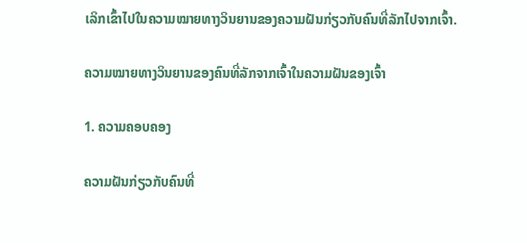ເລິກເຂົ້າໄປໃນຄວາມໝາຍທາງວິນຍານຂອງຄວາມຝັນກ່ຽວກັບຄົນທີ່ລັກໄປຈາກເຈົ້າ.

ຄວາມໝາຍທາງວິນຍານຂອງຄົນທີ່ລັກຈາກເຈົ້າໃນຄວາມຝັນຂອງເຈົ້າ

1. ຄວາມຄອບຄອງ

ຄວາມຝັນກ່ຽວກັບຄົນທີ່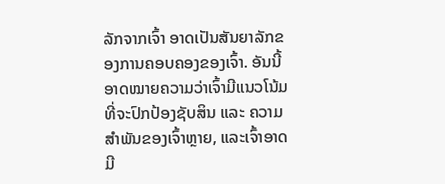ລັກຈາກເຈົ້າ ອາດເປັນສັນຍາລັກຂອງການຄອບຄອງຂອງເຈົ້າ. ອັນນີ້ອາດໝາຍຄວາມວ່າເຈົ້າມີແນວໂນ້ມທີ່ຈະປົກປ້ອງຊັບສິນ ແລະ ຄວາມສຳພັນຂອງເຈົ້າຫຼາຍ, ແລະເຈົ້າອາດມີ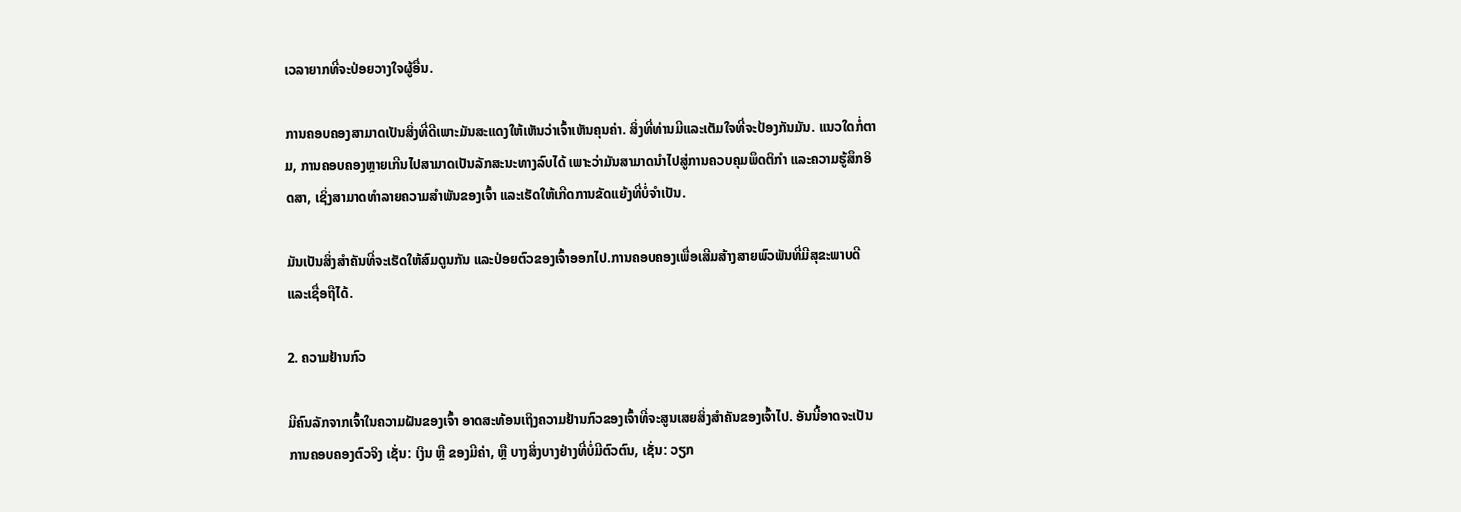ເວລາຍາກທີ່ຈະປ່ອຍວາງໃຈຜູ້ອື່ນ.

ການຄອບຄອງສາມາດເປັນສິ່ງທີ່ດີເພາະມັນສະແດງໃຫ້ເຫັນວ່າເຈົ້າເຫັນຄຸນຄ່າ. ສິ່ງທີ່ທ່ານມີແລະເຕັມໃຈທີ່ຈະປ້ອງກັນມັນ. ແນວໃດກໍ່ຕາມ, ການຄອບຄອງຫຼາຍເກີນໄປສາມາດເປັນລັກສະນະທາງລົບໄດ້ ເພາະວ່າມັນສາມາດນໍາໄປສູ່ການຄວບຄຸມພຶດຕິກໍາ ແລະຄວາມຮູ້ສຶກອິດສາ, ເຊິ່ງສາມາດທໍາລາຍຄວາມສຳພັນຂອງເຈົ້າ ແລະເຮັດໃຫ້ເກີດການຂັດແຍ້ງທີ່ບໍ່ຈໍາເປັນ.

ມັນເປັນສິ່ງສໍາຄັນທີ່ຈະເຮັດໃຫ້ສົມດູນກັນ ແລະປ່ອຍຕົວຂອງເຈົ້າອອກໄປ.ການຄອບຄອງເພື່ອເສີມສ້າງສາຍພົວພັນທີ່ມີສຸຂະພາບດີ ແລະເຊື່ອຖືໄດ້.

2. ຄວາມຢ້ານກົວ

ມີຄົນລັກຈາກເຈົ້າໃນຄວາມຝັນຂອງເຈົ້າ ອາດສະທ້ອນເຖິງຄວາມຢ້ານກົວຂອງເຈົ້າທີ່ຈະສູນເສຍສິ່ງສຳຄັນຂອງເຈົ້າໄປ. ອັນນີ້ອາດຈະເປັນການຄອບຄອງຕົວຈິງ ເຊັ່ນ: ເງິນ ຫຼື ຂອງມີຄ່າ, ຫຼື ບາງສິ່ງບາງຢ່າງທີ່ບໍ່ມີຕົວຕົນ, ເຊັ່ນ: ວຽກ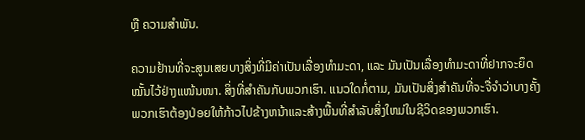ຫຼື ຄວາມສຳພັນ.

ຄວາມຢ້ານທີ່ຈະສູນເສຍບາງສິ່ງທີ່ມີຄ່າເປັນເລື່ອງທຳມະດາ, ແລະ ມັນເປັນເລື່ອງທຳມະດາທີ່ຢາກຈະຍຶດໝັ້ນໄວ້ຢ່າງແໜ້ນໜາ. ສິ່ງທີ່ສໍາຄັນກັບພວກເຮົາ. ແນວໃດກໍ່ຕາມ, ມັນເປັນສິ່ງສໍາຄັນທີ່ຈະຈື່ຈໍາວ່າບາງຄັ້ງພວກເຮົາຕ້ອງປ່ອຍໃຫ້ກ້າວໄປຂ້າງຫນ້າແລະສ້າງພື້ນທີ່ສໍາລັບສິ່ງໃຫມ່ໃນຊີວິດຂອງພວກເຮົາ.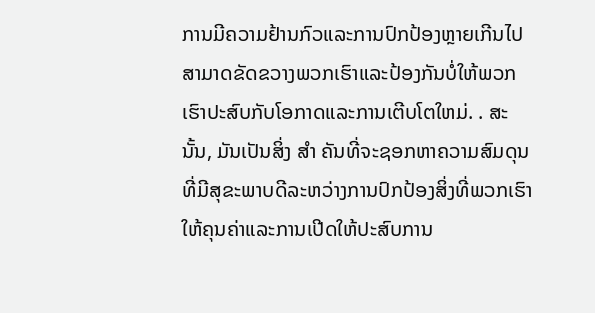ການມີຄວາມຢ້ານກົວແລະການປົກປ້ອງຫຼາຍເກີນໄປສາມາດຂັດຂວາງພວກເຮົາແລະປ້ອງກັນບໍ່ໃຫ້ພວກເຮົາປະສົບກັບໂອກາດແລະການເຕີບໂຕໃຫມ່. . ສະນັ້ນ, ມັນເປັນສິ່ງ ສຳ ຄັນທີ່ຈະຊອກຫາຄວາມສົມດຸນທີ່ມີສຸຂະພາບດີລະຫວ່າງການປົກປ້ອງສິ່ງທີ່ພວກເຮົາໃຫ້ຄຸນຄ່າແລະການເປີດໃຫ້ປະສົບການ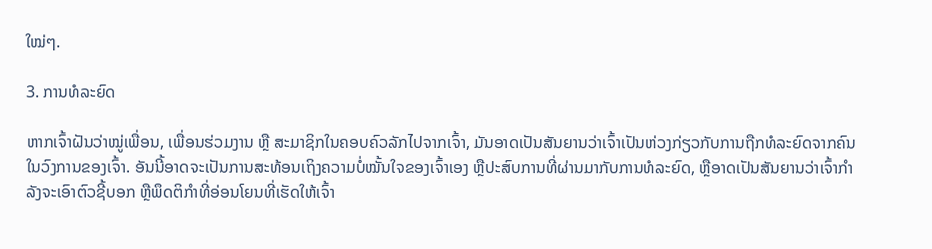ໃໝ່ໆ.

3. ການທໍລະຍົດ

ຫາກເຈົ້າຝັນວ່າໝູ່ເພື່ອນ, ເພື່ອນຮ່ວມງານ ຫຼື ສະມາຊິກໃນຄອບຄົວລັກໄປຈາກເຈົ້າ, ມັນອາດເປັນສັນຍານວ່າເຈົ້າເປັນຫ່ວງກ່ຽວກັບການຖືກທໍລະຍົດຈາກຄົນໃນວົງການຂອງເຈົ້າ. ອັນນີ້ອາດຈະເປັນການສະທ້ອນເຖິງຄວາມບໍ່ໝັ້ນໃຈຂອງເຈົ້າເອງ ຫຼືປະສົບການທີ່ຜ່ານມາກັບການທໍລະຍົດ, ຫຼືອາດເປັນສັນຍານວ່າເຈົ້າກຳລັງຈະເອົາຕົວຊີ້ບອກ ຫຼືພຶດຕິກຳທີ່ອ່ອນໂຍນທີ່ເຮັດໃຫ້ເຈົ້າ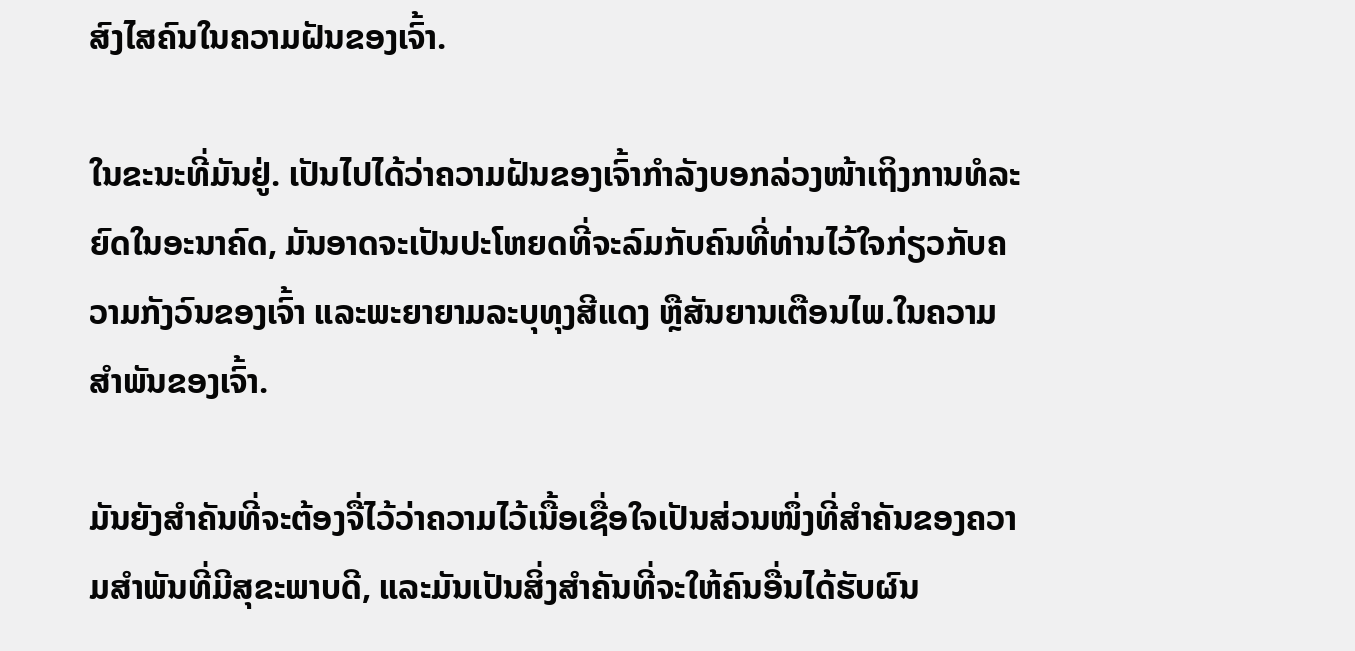ສົງໄສຄົນໃນຄວາມຝັນຂອງເຈົ້າ.

ໃນຂະນະທີ່ມັນຢູ່. ເປັນໄປໄດ້ວ່າຄວາມຝັນຂອງເຈົ້າກຳລັງບອກລ່ວງໜ້າເຖິງການທໍລະຍົດໃນອະນາຄົດ, ມັນອາດຈະເປັນປະໂຫຍດທີ່ຈະລົມກັບຄົນທີ່ທ່ານໄວ້ໃຈກ່ຽວກັບຄວາມກັງວົນຂອງເຈົ້າ ແລະພະຍາຍາມລະບຸທຸງສີແດງ ຫຼືສັນຍານເຕືອນໄພ.ໃນຄວາມສຳພັນຂອງເຈົ້າ.

ມັນຍັງສຳຄັນທີ່ຈະຕ້ອງຈື່ໄວ້ວ່າຄວາມໄວ້ເນື້ອເຊື່ອໃຈເປັນສ່ວນໜຶ່ງທີ່ສຳຄັນຂອງຄວາມສຳພັນທີ່ມີສຸຂະພາບດີ, ແລະມັນເປັນສິ່ງສຳຄັນທີ່ຈະໃຫ້ຄົນອື່ນໄດ້ຮັບຜົນ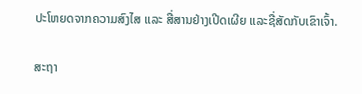ປະໂຫຍດຈາກຄວາມສົງໄສ ແລະ ສື່ສານຢ່າງເປີດເຜີຍ ແລະຊື່ສັດກັບເຂົາເຈົ້າ.

ສະຖາ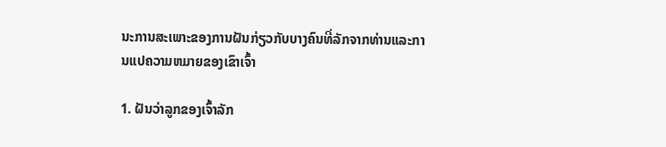ນະການສະເພາະຂອງການຝັນກ່ຽວກັບບາງຄົນທີ່ລັກຈາກທ່ານແລະການແປຄວາມຫມາຍຂອງເຂົາເຈົ້າ

1. ຝັນວ່າລູກຂອງເຈົ້າລັກ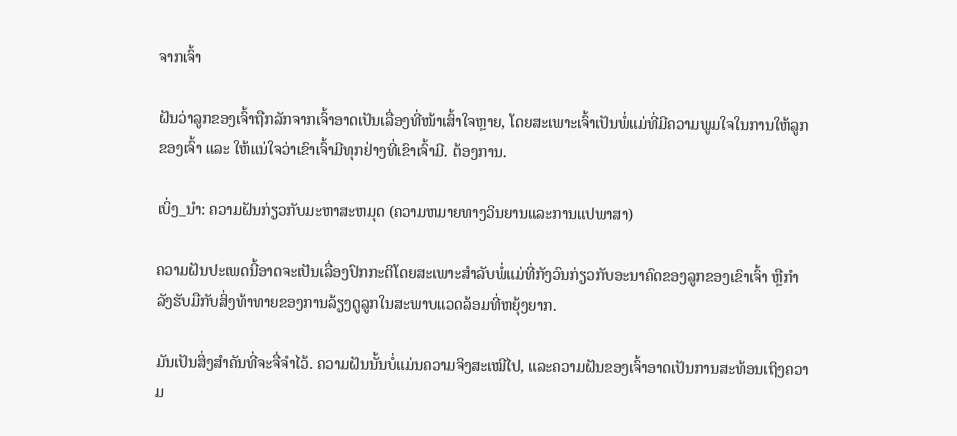ຈາກເຈົ້າ

ຝັນວ່າລູກຂອງເຈົ້າຖືກລັກຈາກເຈົ້າອາດເປັນເລື່ອງທີ່ໜ້າເສົ້າໃຈຫຼາຍ, ໂດຍສະເພາະເຈົ້າເປັນພໍ່ແມ່ທີ່ມີຄວາມພູມໃຈໃນການໃຫ້ລູກຂອງເຈົ້າ ແລະ ໃຫ້ແນ່ໃຈວ່າເຂົາເຈົ້າມີທຸກຢ່າງທີ່ເຂົາເຈົ້າມີ. ຕ້ອງການ.

ເບິ່ງ_ນຳ: ຄວາມຝັນກ່ຽວກັບມະຫາສະຫມຸດ (ຄວາມຫມາຍທາງວິນຍານແລະການແປພາສາ)

ຄວາມຝັນປະເພດນີ້ອາດຈະເປັນເລື່ອງປົກກະຕິໂດຍສະເພາະສໍາລັບພໍ່ແມ່ທີ່ກັງວົນກ່ຽວກັບອະນາຄົດຂອງລູກຂອງເຂົາເຈົ້າ ຫຼືກໍາລັງຮັບມືກັບສິ່ງທ້າທາຍຂອງການລ້ຽງດູລູກໃນສະພາບແວດລ້ອມທີ່ຫຍຸ້ງຍາກ.

ມັນເປັນສິ່ງສໍາຄັນທີ່ຈະຈື່ຈໍາໄວ້. ຄວາມຝັນນັ້ນບໍ່ແມ່ນຄວາມຈິງສະເໝີໄປ, ແລະຄວາມຝັນຂອງເຈົ້າອາດເປັນການສະທ້ອນເຖິງຄວາມ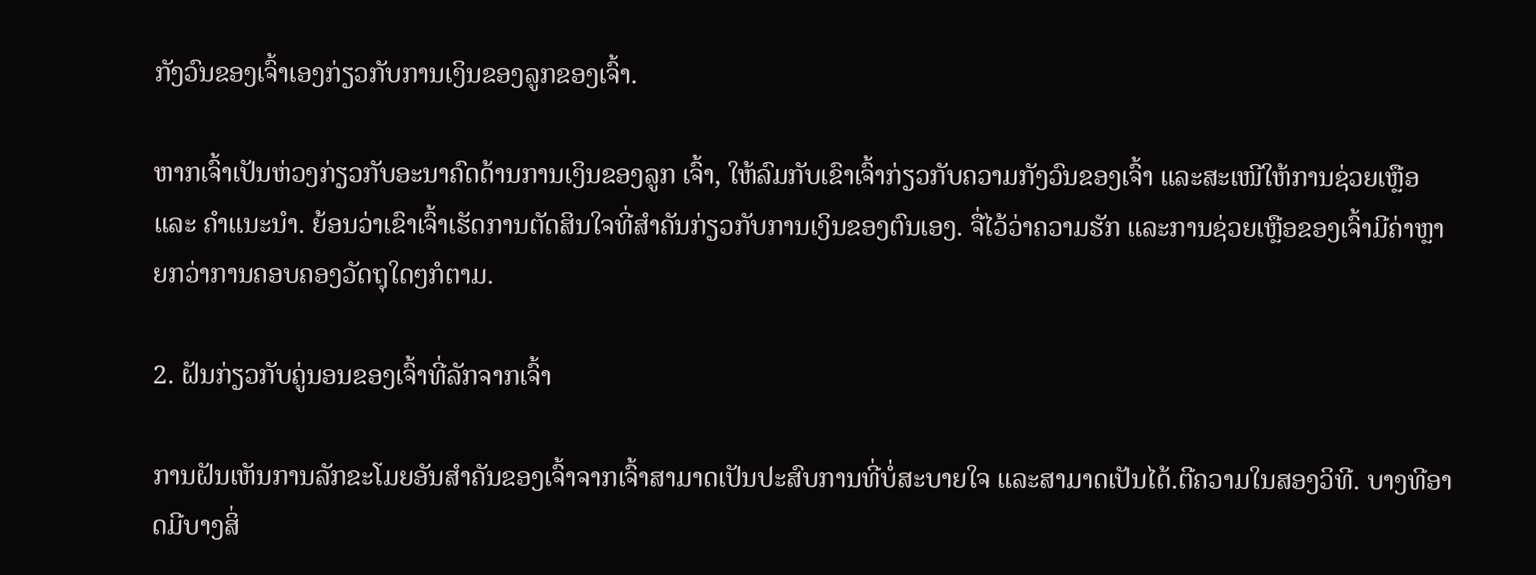ກັງວົນຂອງເຈົ້າເອງກ່ຽວກັບການເງິນຂອງລູກຂອງເຈົ້າ.

ຫາກເຈົ້າເປັນຫ່ວງກ່ຽວກັບອະນາຄົດດ້ານການເງິນຂອງລູກ ເຈົ້າ, ໃຫ້ລົມກັບເຂົາເຈົ້າກ່ຽວກັບຄວາມກັງວົນຂອງເຈົ້າ ແລະສະເໜີໃຫ້ການຊ່ວຍເຫຼືອ ແລະ ຄຳແນະນຳ. ຍ້ອນວ່າເຂົາເຈົ້າເຮັດການຕັດສິນໃຈທີ່ສຳຄັນກ່ຽວກັບການເງິນຂອງຕົນເອງ. ຈື່ໄວ້ວ່າຄວາມຮັກ ແລະການຊ່ວຍເຫຼືອຂອງເຈົ້າມີຄ່າຫຼາຍກວ່າການຄອບຄອງວັດຖຸໃດໆກໍຕາມ.

2. ຝັນກ່ຽວກັບຄູ່ນອນຂອງເຈົ້າທີ່ລັກຈາກເຈົ້າ

ການຝັນເຫັນການລັກຂະໂມຍອັນສຳຄັນຂອງເຈົ້າຈາກເຈົ້າສາມາດເປັນປະສົບການທີ່ບໍ່ສະບາຍໃຈ ແລະສາມາດເປັນໄດ້.ຕີຄວາມໃນສອງວິທີ. ບາງທີອາດມີບາງສິ່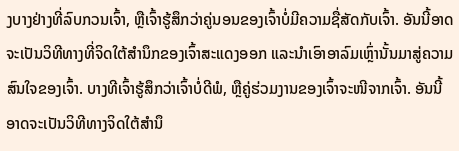ງບາງຢ່າງທີ່ລົບກວນເຈົ້າ, ຫຼືເຈົ້າຮູ້ສຶກວ່າຄູ່ນອນຂອງເຈົ້າບໍ່ມີຄວາມຊື່ສັດກັບເຈົ້າ. ອັນນີ້ອາດຈະເປັນວິທີທາງທີ່ຈິດໃຕ້ສຳນຶກຂອງເຈົ້າສະແດງອອກ ແລະນຳເອົາອາລົມເຫຼົ່ານັ້ນມາສູ່ຄວາມສົນໃຈຂອງເຈົ້າ. ບາງທີເຈົ້າຮູ້ສຶກວ່າເຈົ້າບໍ່ດີພໍ, ຫຼືຄູ່ຮ່ວມງານຂອງເຈົ້າຈະໜີຈາກເຈົ້າ. ອັນນີ້ອາດຈະເປັນວິທີທາງຈິດໃຕ້ສຳນຶ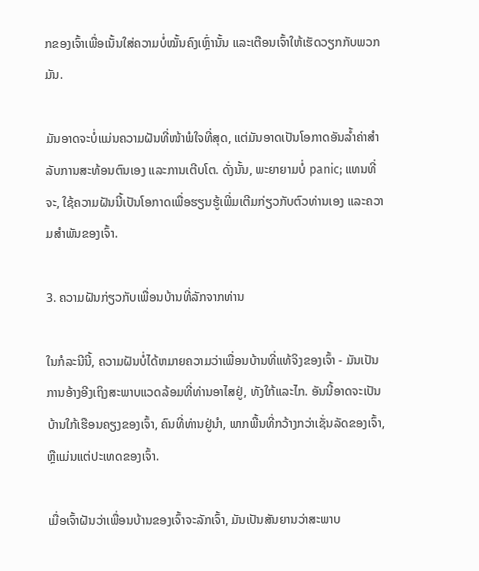ກຂອງເຈົ້າເພື່ອເນັ້ນໃສ່ຄວາມບໍ່ໝັ້ນຄົງເຫຼົ່ານັ້ນ ແລະເຕືອນເຈົ້າໃຫ້ເຮັດວຽກກັບພວກມັນ.

ມັນອາດຈະບໍ່ແມ່ນຄວາມຝັນທີ່ໜ້າພໍໃຈທີ່ສຸດ, ແຕ່ມັນອາດເປັນໂອກາດອັນລ້ຳຄ່າສຳລັບການສະທ້ອນຕົນເອງ ແລະການເຕີບໂຕ. ດັ່ງນັ້ນ, ພະຍາຍາມບໍ່ panic; ແທນທີ່ຈະ, ໃຊ້ຄວາມຝັນນີ້ເປັນໂອກາດເພື່ອຮຽນຮູ້ເພີ່ມເຕີມກ່ຽວກັບຕົວທ່ານເອງ ແລະຄວາມສໍາພັນຂອງເຈົ້າ.

3. ຄວາມຝັນກ່ຽວກັບເພື່ອນບ້ານທີ່ລັກຈາກທ່ານ

ໃນກໍລະນີນີ້, ຄວາມຝັນບໍ່ໄດ້ຫມາຍຄວາມວ່າເພື່ອນບ້ານທີ່ແທ້ຈິງຂອງເຈົ້າ - ມັນເປັນການອ້າງອີງເຖິງສະພາບແວດລ້ອມທີ່ທ່ານອາໄສຢູ່, ທັງໃກ້ແລະໄກ. ອັນນີ້ອາດຈະເປັນບ້ານໃກ້ເຮືອນຄຽງຂອງເຈົ້າ, ຄົນທີ່ທ່ານຢູ່ນຳ, ພາກພື້ນທີ່ກວ້າງກວ່າເຊັ່ນລັດຂອງເຈົ້າ, ຫຼືແມ່ນແຕ່ປະເທດຂອງເຈົ້າ.

ເມື່ອເຈົ້າຝັນວ່າເພື່ອນບ້ານຂອງເຈົ້າຈະລັກເຈົ້າ, ມັນເປັນສັນຍານວ່າສະພາບ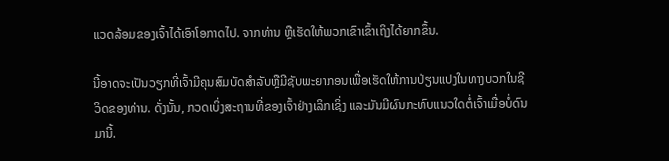ແວດລ້ອມຂອງເຈົ້າໄດ້ເອົາໂອກາດໄປ. ຈາກທ່ານ ຫຼືເຮັດໃຫ້ພວກເຂົາເຂົ້າເຖິງໄດ້ຍາກຂຶ້ນ.

ນີ້ອາດຈະເປັນວຽກທີ່ເຈົ້າມີຄຸນສົມບັດສໍາລັບຫຼືມີຊັບພະຍາກອນເພື່ອເຮັດໃຫ້ການປ່ຽນແປງໃນທາງບວກໃນຊີວິດຂອງທ່ານ. ດັ່ງນັ້ນ, ກວດເບິ່ງສະຖານທີ່ຂອງເຈົ້າຢ່າງເລິກເຊິ່ງ ແລະມັນມີຜົນກະທົບແນວໃດຕໍ່ເຈົ້າເມື່ອບໍ່ດົນມານີ້.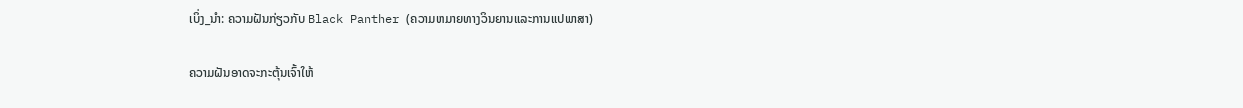ເບິ່ງ_ນຳ: ຄວາມຝັນກ່ຽວກັບ Black Panther (ຄວາມຫມາຍທາງວິນຍານແລະການແປພາສາ)

ຄວາມຝັນອາດຈະກະຕຸ້ນເຈົ້າໃຫ້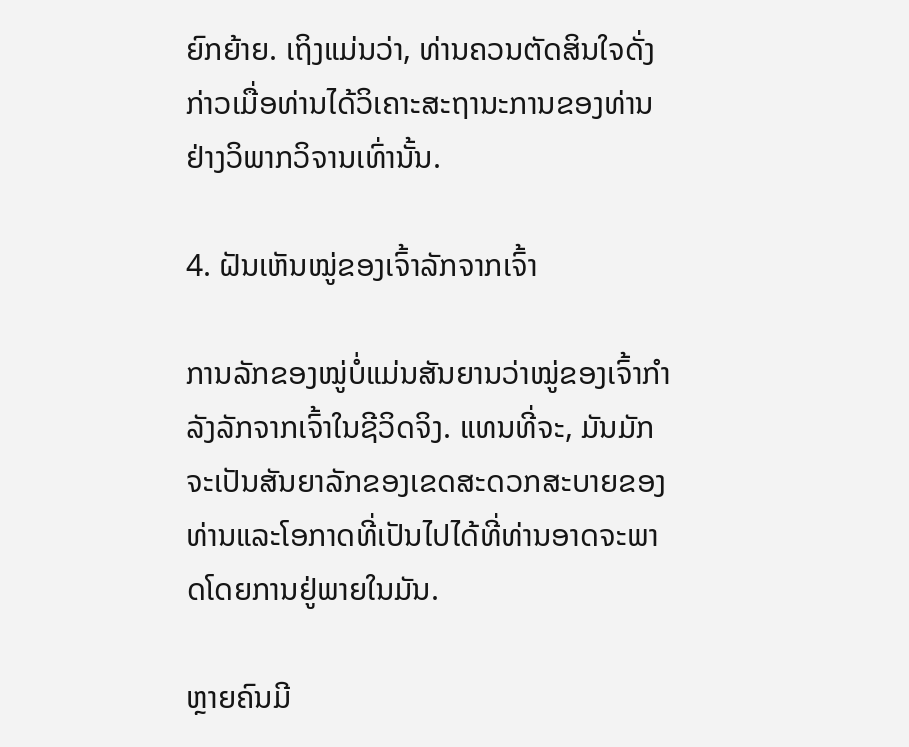ຍົກຍ້າຍ. ເຖິງແມ່ນວ່າ, ທ່ານຄວນຕັດສິນໃຈດັ່ງກ່າວເມື່ອທ່ານໄດ້ວິເຄາະສະຖານະການຂອງທ່ານຢ່າງວິພາກວິຈານເທົ່ານັ້ນ.

4. ຝັນເຫັນໝູ່ຂອງເຈົ້າລັກຈາກເຈົ້າ

ການລັກຂອງໝູ່ບໍ່ແມ່ນສັນຍານວ່າໝູ່ຂອງເຈົ້າກຳລັງລັກຈາກເຈົ້າໃນຊີວິດຈິງ. ແທນທີ່ຈະ, ມັນມັກຈະເປັນສັນຍາລັກຂອງເຂດສະດວກສະບາຍຂອງທ່ານແລະໂອກາດທີ່ເປັນໄປໄດ້ທີ່ທ່ານອາດຈະພາດໂດຍການຢູ່ພາຍໃນມັນ.

ຫຼາຍຄົນມີ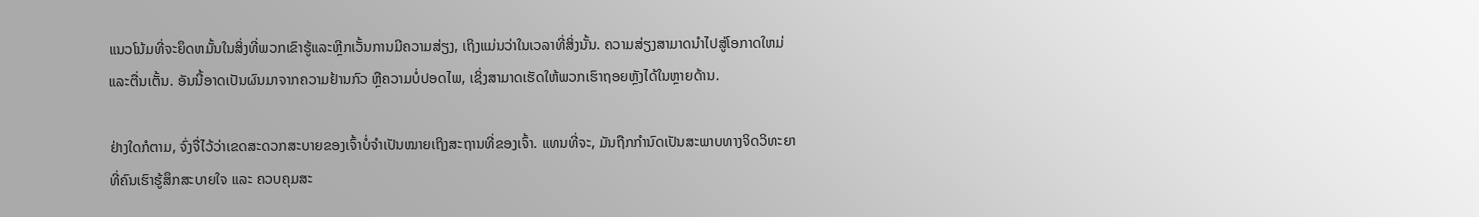ແນວໂນ້ມທີ່ຈະຍຶດຫມັ້ນໃນສິ່ງທີ່ພວກເຂົາຮູ້ແລະຫຼີກເວັ້ນການມີຄວາມສ່ຽງ, ເຖິງແມ່ນວ່າໃນເວລາທີ່ສິ່ງນັ້ນ. ຄວາມສ່ຽງສາມາດນໍາໄປສູ່ໂອກາດໃຫມ່ແລະຕື່ນເຕັ້ນ. ອັນນີ້ອາດເປັນຜົນມາຈາກຄວາມຢ້ານກົວ ຫຼືຄວາມບໍ່ປອດໄພ, ເຊິ່ງສາມາດເຮັດໃຫ້ພວກເຮົາຖອຍຫຼັງໄດ້ໃນຫຼາຍດ້ານ.

ຢ່າງໃດກໍຕາມ, ຈົ່ງຈື່ໄວ້ວ່າເຂດສະດວກສະບາຍຂອງເຈົ້າບໍ່ຈຳເປັນໝາຍເຖິງສະຖານທີ່ຂອງເຈົ້າ. ແທນທີ່ຈະ, ມັນຖືກກໍານົດເປັນສະພາບທາງຈິດວິທະຍາທີ່ຄົນເຮົາຮູ້ສຶກສະບາຍໃຈ ແລະ ຄວບຄຸມສະ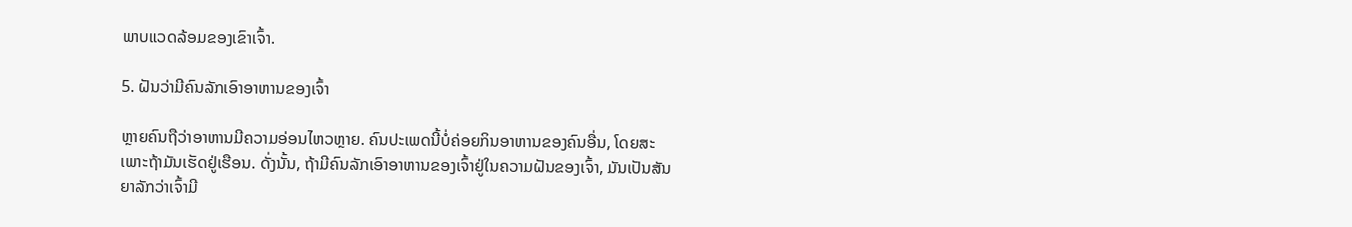ພາບແວດລ້ອມຂອງເຂົາເຈົ້າ.

5. ຝັນວ່າມີຄົນລັກເອົາອາຫານຂອງເຈົ້າ

ຫຼາຍຄົນຖືວ່າອາຫານມີຄວາມອ່ອນໄຫວຫຼາຍ. ຄົນປະເພດນີ້ບໍ່ຄ່ອຍກິນອາຫານຂອງຄົນອື່ນ, ໂດຍສະເພາະຖ້າມັນເຮັດຢູ່ເຮືອນ. ດັ່ງນັ້ນ, ຖ້າມີຄົນລັກເອົາອາຫານຂອງເຈົ້າຢູ່ໃນຄວາມຝັນຂອງເຈົ້າ, ມັນເປັນສັນຍາລັກວ່າເຈົ້າມີ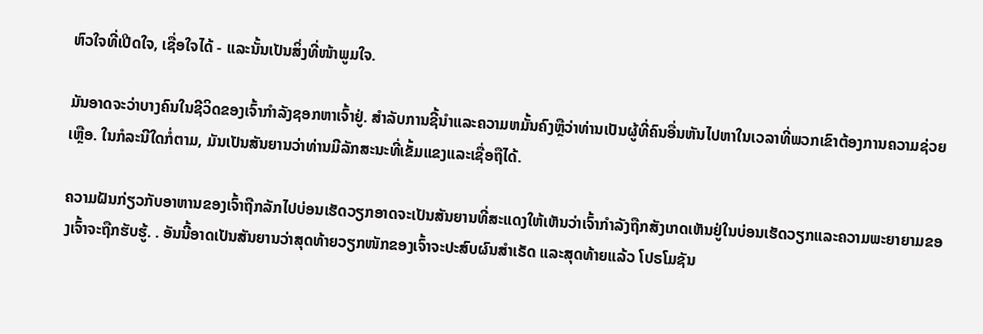ຫົວໃຈທີ່ເປີດໃຈ, ເຊື່ອໃຈໄດ້ - ແລະນັ້ນເປັນສິ່ງທີ່ໜ້າພູມໃຈ.

ມັນອາດຈະວ່າບາງຄົນໃນຊີວິດຂອງເຈົ້າກຳລັງຊອກຫາເຈົ້າຢູ່. ສໍາລັບການຊີ້ນໍາແລະຄວາມຫມັ້ນຄົງຫຼືວ່າທ່ານເປັນຜູ້ທີ່ຄົນອື່ນຫັນໄປຫາໃນເວລາທີ່ພວກເຂົາຕ້ອງການຄວາມຊ່ວຍເຫຼືອ. ໃນກໍລະນີໃດກໍ່ຕາມ, ມັນເປັນສັນຍານວ່າທ່ານມີລັກສະນະທີ່ເຂັ້ມແຂງແລະເຊື່ອຖືໄດ້.

ຄວາມຝັນກ່ຽວກັບອາຫານຂອງເຈົ້າຖືກລັກໄປບ່ອນເຮັດວຽກອາດຈະເປັນສັນຍານທີ່ສະແດງໃຫ້ເຫັນວ່າເຈົ້າກໍາລັງຖືກສັງເກດເຫັນຢູ່ໃນບ່ອນເຮັດວຽກແລະຄວາມພະຍາຍາມຂອງເຈົ້າຈະຖືກຮັບຮູ້. . ອັນນີ້ອາດເປັນສັນຍານວ່າສຸດທ້າຍວຽກໜັກຂອງເຈົ້າຈະປະສົບຜົນສຳເຣັດ ແລະສຸດທ້າຍແລ້ວ ໂປຣໂມຊັນ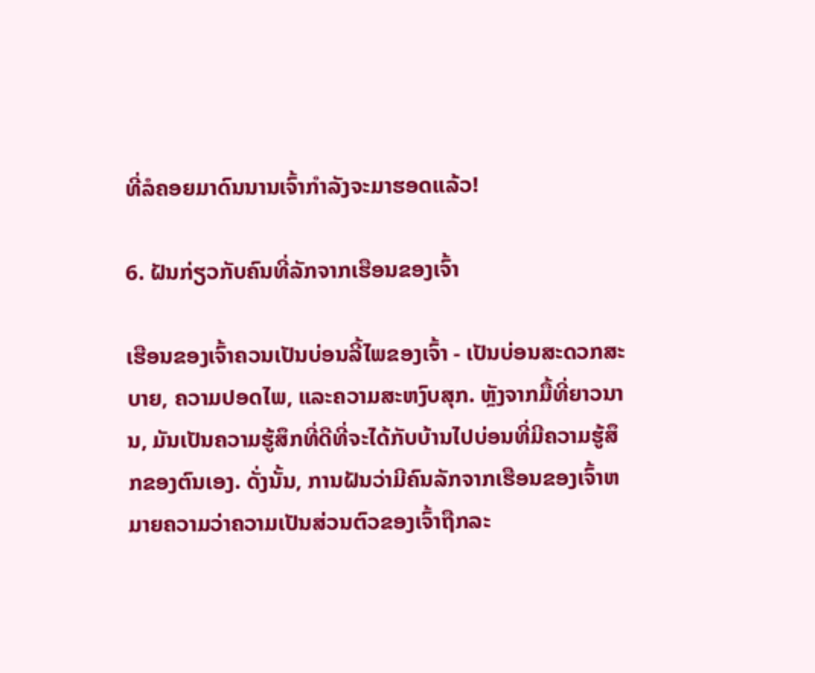ທີ່ລໍຄອຍມາດົນນານເຈົ້າກຳລັງຈະມາຮອດແລ້ວ!

6. ຝັນກ່ຽວກັບຄົນທີ່ລັກຈາກເຮືອນຂອງເຈົ້າ

ເຮືອນຂອງເຈົ້າຄວນເປັນບ່ອນລີ້ໄພຂອງເຈົ້າ - ເປັນບ່ອນສະດວກສະບາຍ, ຄວາມປອດໄພ, ແລະຄວາມສະຫງົບສຸກ. ຫຼັງຈາກມື້ທີ່ຍາວນານ, ມັນເປັນຄວາມຮູ້ສຶກທີ່ດີທີ່ຈະໄດ້ກັບບ້ານໄປບ່ອນທີ່ມີຄວາມຮູ້ສຶກຂອງຕົນເອງ. ດັ່ງນັ້ນ, ການຝັນວ່າມີຄົນລັກຈາກເຮືອນຂອງເຈົ້າຫມາຍຄວາມວ່າຄວາມເປັນສ່ວນຕົວຂອງເຈົ້າຖືກລະ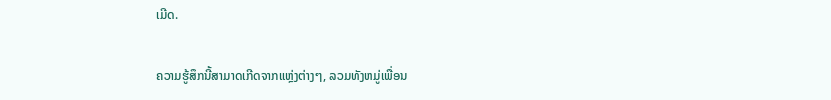ເມີດ.

ຄວາມຮູ້ສຶກນີ້ສາມາດເກີດຈາກແຫຼ່ງຕ່າງໆ, ລວມທັງຫມູ່ເພື່ອນ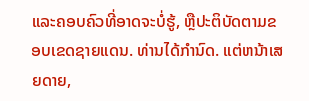ແລະຄອບຄົວທີ່ອາດຈະບໍ່ຮູ້, ຫຼືປະຕິບັດຕາມຂອບເຂດຊາຍແດນ. ທ່ານໄດ້ກໍານົດ. ແຕ່ຫນ້າເສຍດາຍ,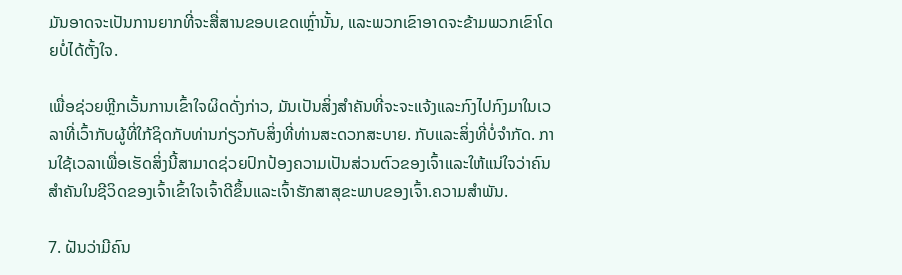ມັນອາດຈະເປັນການຍາກທີ່ຈະສື່ສານຂອບເຂດເຫຼົ່ານັ້ນ, ແລະພວກເຂົາອາດຈະຂ້າມພວກເຂົາໂດຍບໍ່ໄດ້ຕັ້ງໃຈ.

ເພື່ອຊ່ວຍຫຼີກເວັ້ນການເຂົ້າໃຈຜິດດັ່ງກ່າວ, ມັນເປັນສິ່ງສໍາຄັນທີ່ຈະຈະແຈ້ງແລະກົງໄປກົງມາໃນເວລາທີ່ເວົ້າກັບຜູ້ທີ່ໃກ້ຊິດກັບທ່ານກ່ຽວກັບສິ່ງທີ່ທ່ານສະດວກສະບາຍ. ກັບແລະສິ່ງທີ່ບໍ່ຈໍາກັດ. ການໃຊ້ເວລາເພື່ອເຮັດສິ່ງນີ້ສາມາດຊ່ວຍປົກປ້ອງຄວາມເປັນສ່ວນຕົວຂອງເຈົ້າແລະໃຫ້ແນ່ໃຈວ່າຄົນສໍາຄັນໃນຊີວິດຂອງເຈົ້າເຂົ້າໃຈເຈົ້າດີຂຶ້ນແລະເຈົ້າຮັກສາສຸຂະພາບຂອງເຈົ້າ.ຄວາມສຳພັນ.

7. ຝັນວ່າມີຄົນ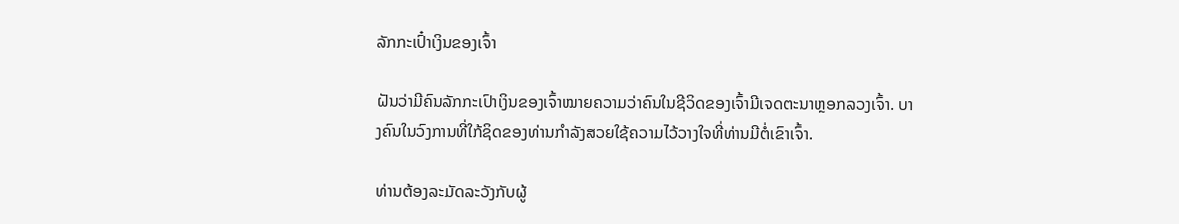ລັກກະເປົ໋າເງິນຂອງເຈົ້າ

ຝັນວ່າມີຄົນລັກກະເປົາເງິນຂອງເຈົ້າໝາຍຄວາມວ່າຄົນໃນຊີວິດຂອງເຈົ້າມີເຈດຕະນາຫຼອກລວງເຈົ້າ. ບາງຄົນໃນວົງການທີ່ໃກ້ຊິດຂອງທ່ານກຳລັງສວຍໃຊ້ຄວາມໄວ້ວາງໃຈທີ່ທ່ານມີຕໍ່ເຂົາເຈົ້າ.

ທ່ານຕ້ອງລະມັດລະວັງກັບຜູ້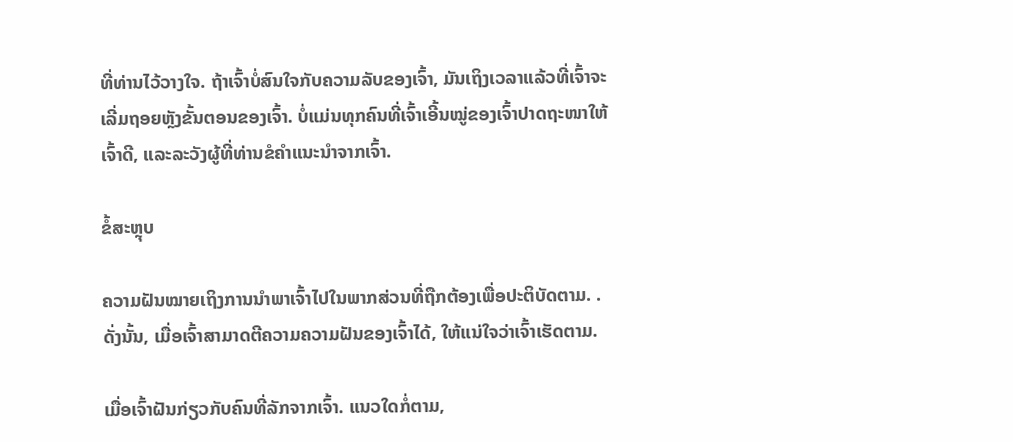ທີ່ທ່ານໄວ້ວາງໃຈ. ຖ້າເຈົ້າບໍ່ສົນໃຈກັບຄວາມລັບຂອງເຈົ້າ, ມັນເຖິງເວລາແລ້ວທີ່ເຈົ້າຈະເລີ່ມຖອຍຫຼັງຂັ້ນຕອນຂອງເຈົ້າ. ບໍ່ແມ່ນທຸກຄົນທີ່ເຈົ້າເອີ້ນໝູ່ຂອງເຈົ້າປາດຖະໜາໃຫ້ເຈົ້າດີ, ແລະລະວັງຜູ້ທີ່ທ່ານຂໍຄຳແນະນຳຈາກເຈົ້າ.

ຂໍ້ສະຫຼຸບ

ຄວາມຝັນໝາຍເຖິງການນຳພາເຈົ້າໄປໃນພາກສ່ວນທີ່ຖືກຕ້ອງເພື່ອປະຕິບັດຕາມ. . ດັ່ງນັ້ນ, ເມື່ອເຈົ້າສາມາດຕີຄວາມຄວາມຝັນຂອງເຈົ້າໄດ້, ໃຫ້ແນ່ໃຈວ່າເຈົ້າເຮັດຕາມ.

ເມື່ອເຈົ້າຝັນກ່ຽວກັບຄົນທີ່ລັກຈາກເຈົ້າ. ແນວໃດກໍ່ຕາມ,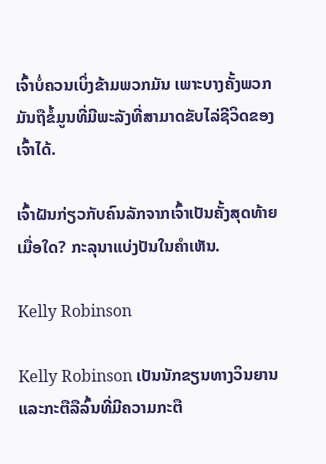ເຈົ້າບໍ່ຄວນເບິ່ງຂ້າມພວກມັນ ເພາະບາງຄັ້ງພວກມັນຖືຂໍ້ມູນທີ່ມີພະລັງທີ່ສາມາດຂັບໄລ່ຊີວິດຂອງເຈົ້າໄດ້.

ເຈົ້າຝັນກ່ຽວກັບຄົນລັກຈາກເຈົ້າເປັນຄັ້ງສຸດທ້າຍເມື່ອໃດ? ກະລຸນາແບ່ງປັນໃນຄໍາເຫັນ.

Kelly Robinson

Kelly Robinson ເປັນນັກຂຽນທາງວິນຍານແລະກະຕືລືລົ້ນທີ່ມີຄວາມກະຕື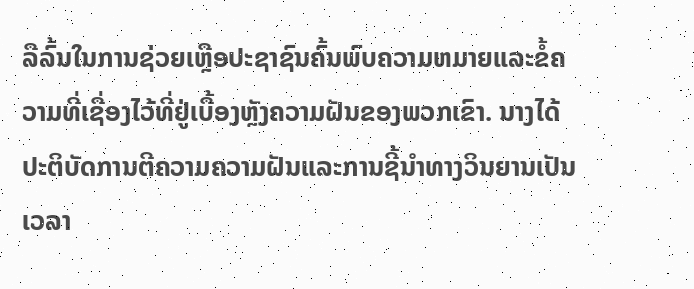ລືລົ້ນໃນການຊ່ວຍເຫຼືອປະຊາຊົນຄົ້ນພົບຄວາມຫມາຍແລະຂໍ້ຄວາມທີ່ເຊື່ອງໄວ້ທີ່ຢູ່ເບື້ອງຫຼັງຄວາມຝັນຂອງພວກເຂົາ. ນາງໄດ້ປະຕິບັດການຕີຄວາມຄວາມຝັນແລະການຊີ້ນໍາທາງວິນຍານເປັນເວລາ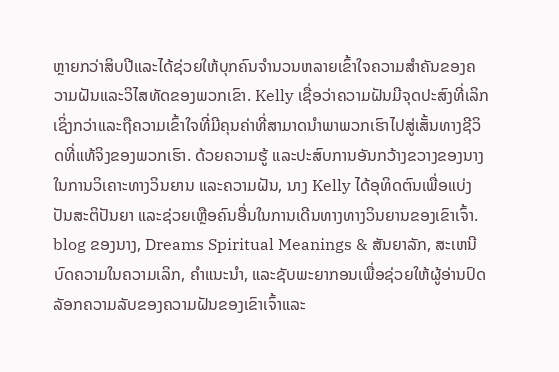ຫຼາຍກວ່າສິບປີແລະໄດ້ຊ່ວຍໃຫ້ບຸກຄົນຈໍານວນຫລາຍເຂົ້າໃຈຄວາມສໍາຄັນຂອງຄວາມຝັນແລະວິໄສທັດຂອງພວກເຂົາ. Kelly ເຊື່ອວ່າຄວາມຝັນມີຈຸດປະສົງທີ່ເລິກເຊິ່ງກວ່າແລະຖືຄວາມເຂົ້າໃຈທີ່ມີຄຸນຄ່າທີ່ສາມາດນໍາພາພວກເຮົາໄປສູ່ເສັ້ນທາງຊີວິດທີ່ແທ້ຈິງຂອງພວກເຮົາ. ດ້ວຍຄວາມຮູ້ ແລະປະສົບການອັນກວ້າງຂວາງຂອງນາງໃນການວິເຄາະທາງວິນຍານ ແລະຄວາມຝັນ, ນາງ Kelly ໄດ້ອຸທິດຕົນເພື່ອແບ່ງປັນສະຕິປັນຍາ ແລະຊ່ວຍເຫຼືອຄົນອື່ນໃນການເດີນທາງທາງວິນຍານຂອງເຂົາເຈົ້າ. blog ຂອງນາງ, Dreams Spiritual Meanings & ສັນຍາລັກ, ສະເຫນີບົດຄວາມໃນຄວາມເລິກ, ຄໍາແນະນໍາ, ແລະຊັບພະຍາກອນເພື່ອຊ່ວຍໃຫ້ຜູ້ອ່ານປົດລັອກຄວາມລັບຂອງຄວາມຝັນຂອງເຂົາເຈົ້າແລະ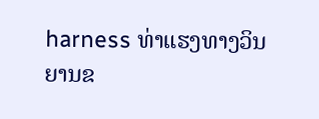harness ທ່າແຮງທາງວິນຍານຂ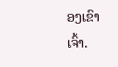ອງເຂົາເຈົ້າ.